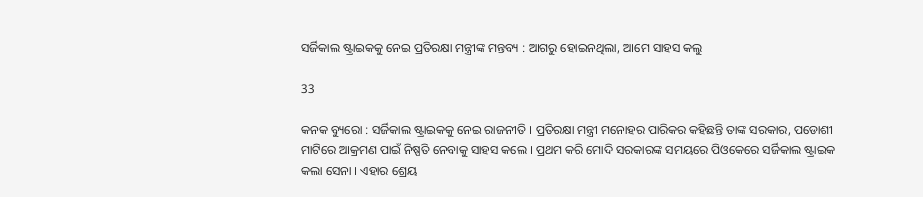ସର୍ଜିକାଲ ଷ୍ଟ୍ରାଇକକୁ ନେଇ ପ୍ରତିରକ୍ଷା ମନ୍ତ୍ରୀଙ୍କ ମନ୍ତବ୍ୟ : ଆଗରୁ ହୋଇନଥିଲା, ଆମେ ସାହସ କଲୁ

33

କନକ ବ୍ୟୁରୋ : ସର୍ଜିକାଲ ଷ୍ଟ୍ରାଇକକୁ ନେଇ ରାଜନୀତି । ପ୍ରତିରକ୍ଷା ମନ୍ତ୍ରୀ ମନୋହର ପାରିକର କହିଛନ୍ତି ତାଙ୍କ ସରକାର, ପଡୋଶୀ ମାଟିରେ ଆକ୍ରମଣ ପାଇଁ ନିଷ୍ପତି ନେବାକୁ ସାହସ କଲେ । ପ୍ରଥମ କରି ମୋଦି ସରକାରଙ୍କ ସମୟରେ ପିଓକେରେ ସର୍ଜିକାଲ ଷ୍ଟ୍ରାଇକ କଲା ସେନା । ଏହାର ଶ୍ରେୟ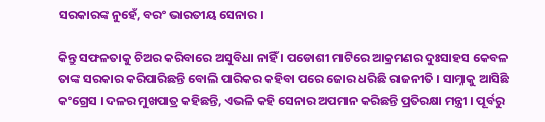ସରକାରଙ୍କ ନୁହେଁ, ବରଂ ଭାରତୀୟ ସେନାର ।

କିନ୍ତୁ ସଫଳତାକୁ ଚିଅର କରିବାରେ ଅସୁବିଧା ନାହିଁ । ପଡୋଶୀ ମାଟିରେ ଆକ୍ରମଣର ଦୁଃସାହସ କେବଳ ତାଙ୍କ ସରକାର କରିପାରିଛନ୍ତି ବୋଲି ପାରିକର କହିବା ପରେ ଜୋର ଧରିଛି ରାଜନୀତି । ସାମ୍ନାକୁ ଆସିଛି କଂଗ୍ରେସ । ଦଳର ମୁଖପାତ୍ର କହିଛନ୍ତି, ଏଭଳି କହି ସେନାର ଅପମାନ କରିଛନ୍ତି ପ୍ରତିରକ୍ଷା ମନ୍ତ୍ରୀ । ପୂର୍ବରୁ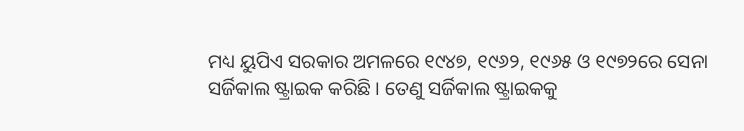ମଧ୍ୟ ୟୁପିଏ ସରକାର ଅମଳରେ ୧୯୪୭, ୧୯୬୨, ୧୯୬୫ ଓ ୧୯୭୨ରେ ସେନା ସର୍ଜିକାଲ ଷ୍ଟ୍ରାଇକ କରିଛି । ତେଣୁ ସର୍ଜିକାଲ ଷ୍ଟ୍ରାଇକକୁ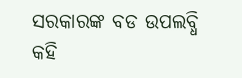ସରକାରଙ୍କ ବଡ ଉପଲବ୍ଧି କହି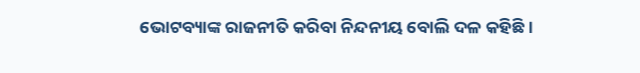ଭୋଟବ୍ୟାଙ୍କ ରାଜନୀତି କରିବା ନିନ୍ଦନୀୟ ବୋଲି ଦଳ କହିଛି ।